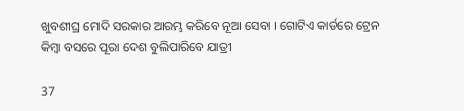ଖୁବଶୀଘ୍ର ମୋଦି ସରକାର ଆରମ୍ଭ କରିବେ ନୂଆ ସେବା । ଗୋଟିଏ କାର୍ଡରେ ଟ୍ରେନ କିମ୍ବା ବସରେ ପୂରା ଦେଶ ବୁଲିପାରିବେ ଯାତ୍ରୀ

37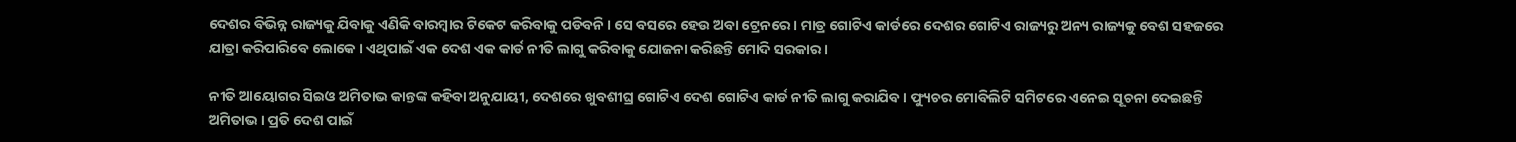ଦେଶର ବିଭିନ୍ନ ରାଜ୍ୟକୁ ଯିବାକୁ ଏଣିକି ବାରମ୍ବାର ଟିକେଟ କରିବାକୁ ପଡିବନି । ସେ ବସରେ ହେଉ ଅବା ଟ୍ରେନରେ । ମାତ୍ର ଗୋଟିଏ କାର୍ଡରେ ଦେଶର ଗୋଟିଏ ରାଜ୍ୟରୁ ଅନ୍ୟ ରାଜ୍ୟକୁ ବେଶ ସହଜରେ ଯାତ୍ରା କରିପାରିବେ ଲୋକେ । ଏଥିପାଇଁ ଏକ ଦେଶ ଏକ କାର୍ଡ ନୀତି ଲାଗୁ କରିବାକୁ ଯୋଜନା କରିଛନ୍ତି ମୋଦି ସରକାର ।

ନୀତି ଆୟୋଗର ସିଇଓ ଅମିତାଭ କାନ୍ତଙ୍କ କହିବା ଅନୁଯାୟୀ, ଦେଶରେ ଖୁବଶୀଘ୍ର ଗୋଟିଏ ଦେଶ ଗୋଟିଏ କାର୍ଡ ନୀତି ଲାଗୁ କରାଯିବ । ଫ୍ୟୁଚର ମୋବିଲିଟି ସମିଟରେ ଏନେଇ ସୂଚନା ଦେଇଛନ୍ତି ଅମିତାଭ । ପ୍ରତି ଦେଶ ପାଇଁ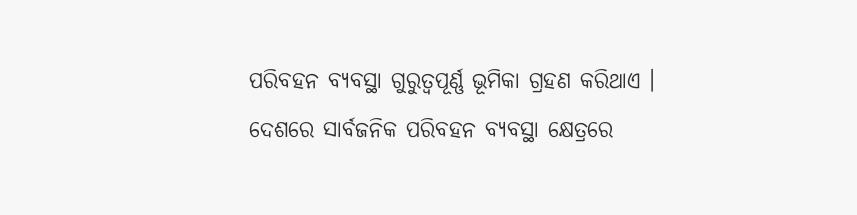ପରିବହନ ବ୍ୟବସ୍ଥା ଗୁରୁତ୍ୱପୂର୍ଣ୍ଣ ଭୂମିକା ଗ୍ରହଣ କରିଥାଏ । ଦେଶରେ ସାର୍ବଜନିକ ପରିବହନ ବ୍ୟବସ୍ଥା କ୍ଷେତ୍ରରେ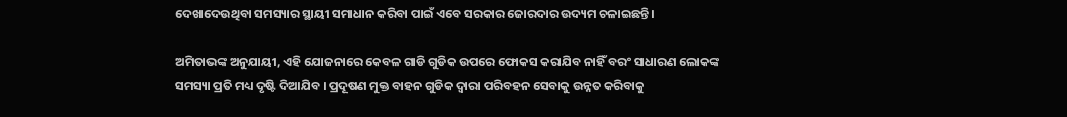ଦେଖାଦେଉଥିବା ସମସ୍ୟାର ସ୍ଥାୟୀ ସମାଧାନ କରିବା ପାଇଁ ଏବେ ସରକାର ଜୋରଦାର ଉଦ୍ୟମ ଚଳାଇଛନ୍ତି ।

ଅମିତାଭଙ୍କ ଅନୁଯାୟୀ, ଏହି ଯୋଜନାରେ କେବଳ ଗାଡି ଗୁଡିକ ଉପରେ ଫୋକସ କରାଯିବ ନାହିଁ ବରଂ ସାଧାରଣ ଲୋକଙ୍କ ସମସ୍ୟା ପ୍ରତି ମଧ୍ୟ ଦୃଷ୍ଟି ଦିଆଯିବ । ପ୍ରଦୂଷଣ ମୁକ୍ତ ବାହନ ଗୁଡିକ ଦ୍ୱାରା ପରିବହନ ସେବାକୁ ଉନ୍ନତ କରିବାକୁ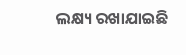ଲକ୍ଷ୍ୟ ରଖାଯାଇଛି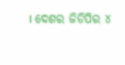। ଦେଶର ଜିଡିପିର ୪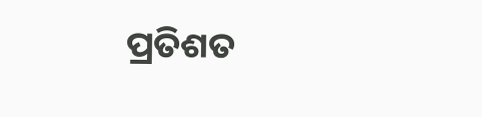ପ୍ରତିଶତ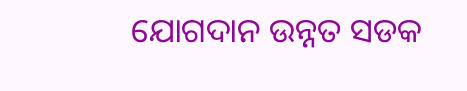ଯୋଗଦାନ ଉନ୍ନତ ସଡକ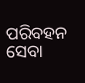ପରିବହନ ସେବା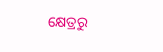କ୍ଷେତ୍ରରୁ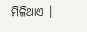ମିଳିଥାଏ ।